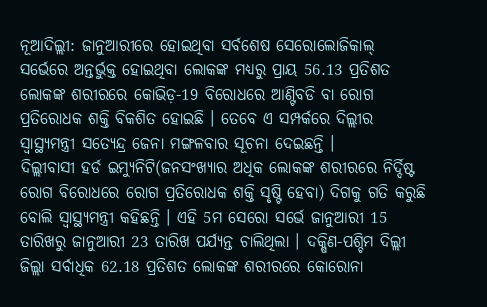ନୂଆଦିଲ୍ଲୀ: ଜାନୁଆରୀରେ ହୋଇଥିବା ସର୍ବଶେଷ ସେରୋଲୋଜିକାଲ୍ ସର୍ଭେରେ ଅନ୍ତର୍ଭୁକ୍ତ ହୋଇଥିବା ଲୋକଙ୍କ ମଧ୍ୟରୁ ପ୍ରାୟ 56.13 ପ୍ରତିଶତ ଲୋକଙ୍କ ଶରୀରରେ କୋଭିଡ଼-19 ବିରୋଧରେ ଆଣ୍ଟିବଡି ବା ରୋଗ ପ୍ରତିରୋଧକ ଶକ୍ତି ବିକଶିତ ହୋଇଛି । ତେବେ ଏ ସମ୍ପର୍କରେ ଦିଲ୍ଲୀର ସ୍ବାସ୍ଥ୍ୟମନ୍ତ୍ରୀ ସତ୍ୟେନ୍ଦ୍ର ଜେନା ମଙ୍ଗଳବାର ସୂଚନା ଦେଇଛନ୍ତି ।
ଦିଲ୍ଲୀବାସୀ ହର୍ଡ ଇମ୍ୟୁନିଟି(ଜନସଂଖ୍ୟାର ଅଧିକ ଲୋକଙ୍କ ଶରୀରରେ ନିର୍ଦ୍ଦିଷ୍ଟ ରୋଗ ବିରୋଧରେ ରୋଗ ପ୍ରତିରୋଧକ ଶକ୍ତି ସୃଷ୍ଟି ହେବା) ଦିଗକୁ ଗତି କରୁଛି ବୋଲି ସ୍ବାସ୍ଥ୍ୟମନ୍ତ୍ରୀ କହିଛନ୍ତି । ଏହି 5ମ ସେରୋ ସର୍ଭେ ଜାନୁଆରୀ 15 ତାରିଖରୁ ଜାନୁଆରୀ 23 ତାରିଖ ପର୍ଯ୍ୟନ୍ତ ଚାଲିଥିଲା । ଦକ୍ଷିଣ-ପଶ୍ଚିମ ଦିଲ୍ଲୀ ଜିଲ୍ଲା ସର୍ବାଧିକ 62.18 ପ୍ରତିଶତ ଲୋକଙ୍କ ଶରୀରରେ କୋରୋନା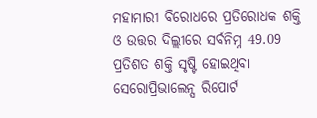ମହାମାରୀ ବିରୋଧରେ ପ୍ରତିରୋଧକ ଶକ୍ତି ଓ ଉତ୍ତର ଦିଲ୍ଲୀରେ ସର୍ବନିମ୍ନ 49.09 ପ୍ରତିଶତ ଶକ୍ତି ସୃଷ୍ଟି ହୋଇଥିବା ସେରୋପ୍ରିଭାଲେନ୍ସ ରିପୋର୍ଟ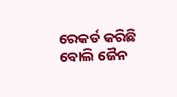ରେକର୍ଡ କରିଛି ବୋଲି ଜୈନ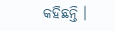କହିଛନ୍ତି ।